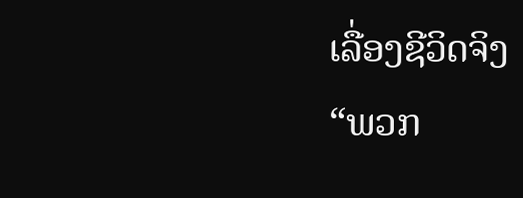ເລື່ອງຊີວິດຈິງ
“ພວກ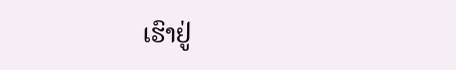ເຮົາຢູ່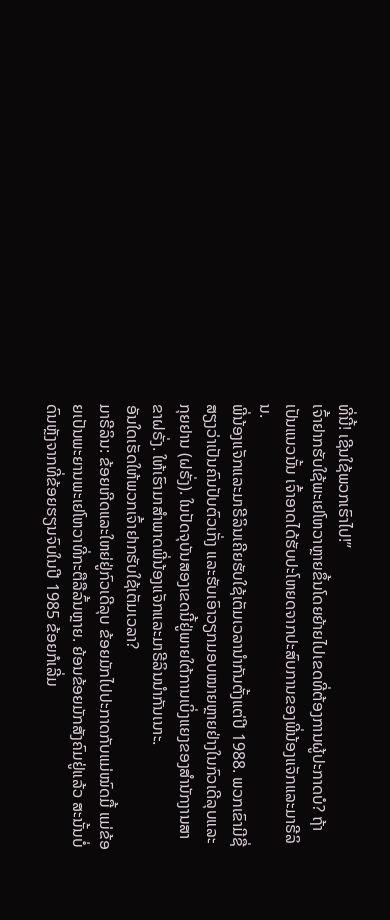ທີ່ນີ້! ເຊີນໃຊ້ພວກເຮົາໄປ!”
ເຈົ້າຢາກຮັບໃຊ້ພະເຢໂຫວາຫຼາຍຂຶ້ນໂດຍຍ້າຍໄປເຂດທີ່ຕ້ອງການຜູ້ປະກາດບໍ? ຖ້າເປັນແນວນັ້ນ ເຈົ້າອາດໄດ້ຮັບປະໂຫຍດຈາກປະສົບການຂອງພີ່ນ້ອງແຈັກແລະມາຣີລິນ.
ພີ່ນ້ອງແຈັກແລະມາຣີລິນເຄີຍຮັບໃຊ້ເຕັມເວລານຳກັນຕັ້ງແຕ່ປີ 1988. ພວກເຂົາມີຊື່ສຽງວ່າເປັນຄົນປັບຕົວເກັ່ງ ແລະຮັບເອົາວຽກມອບໝາຍຫຼາຍຢ່າງໃນກົວເດີລຸບແລະກຸຍຢານ (ຝຣັ່ງ). ໃນປັດຈຸບັນສອງເຂດນີ້ຢູ່ພາຍໃຕ້ການເບິ່ງແຍງຂອງສຳນັກງານສາຂາຝຣັ່ງ. ໃຫ້ເຮົາມາສຳພາດພີ່ນ້ອງແຈັກແລະມາຣີລິນນຳກັນເນາະ.
ອັນໃດເຮັດໃຫ້ພວກເຈົ້າຢາກຮັບໃຊ້ເຕັມເວລາ?
ມາຣີລິນ: ຂ້ອຍເກີດແລະໃຫຍ່ຢູ່ກົວເດີລຸບ ຂ້ອຍມັກໄປປະກາດກັບແມ່ໝົດມື້ ແມ່ຂ້ອຍເປັນພະຍານພະເຢໂຫວາທີ່ກະຕືລືລົ້ນຫຼາຍ. ຍ້ອນຂ້ອຍມັກສັງຄົມຢູ່ແລ້ວ ສະນັ້ນບໍ່ດົນຫຼັງຈາກທີ່ຂ້ອຍຮຽນຈົບໃນປີ 1985 ຂ້ອຍກໍເລີ່ມ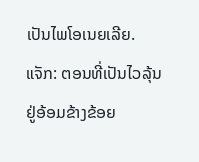ເປັນໄພໂອເນຍເລີຍ.
ແຈັກ: ຕອນທີ່ເປັນໄວລຸ້ນ ຢູ່ອ້ອມຂ້າງຂ້ອຍ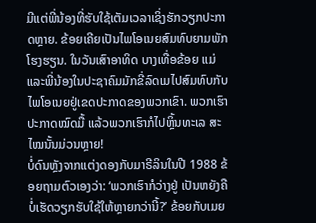ມີແຕ່ພີ່ນ້ອງທີ່ຮັບໃຊ້ເຕັມເວລາເຊິ່ງຮັກວຽກປະກາດຫຼາຍ. ຂ້ອຍເຄີຍເປັນໄພໂອເນຍສົມທົບຍາມພັກໂຮງຮຽນ. ໃນວັນເສົາອາທິດ ບາງເທື່ອຂ້ອຍ ແມ່ແລະພີ່ນ້ອງໃນປະຊາຄົມມັກຂີ່ລົດເມໄປສົມທົບກັບໄພໂອເນຍຢູ່ເຂດປະກາດຂອງພວກເຂົາ. ພວກເຮົາປະກາດໝົດມື້ ແລ້ວພວກເຮົາກໍໄປຫຼິ້ນທະເລ ສະໄໝນັ້ນມ່ວນຫຼາຍ!
ບໍ່ດົນຫຼັງຈາກແຕ່ງດອງກັບມາຣີລິນໃນປີ 1988 ຂ້ອຍຖາມຕົວເອງວ່າ: ‘ພວກເຮົາກໍວ່າງຢູ່ ເປັນຫຍັງຄືບໍ່ເຮັດວຽກຮັບໃຊ້ໃຫ້ຫຼາຍກວ່ານີ້?’ ຂ້ອຍກັບເມຍ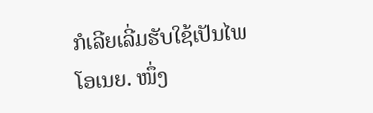ກໍເລີຍເລີ່ມຮັບໃຊ້ເປັນໄພໂອເນຍ. ໜຶ່ງ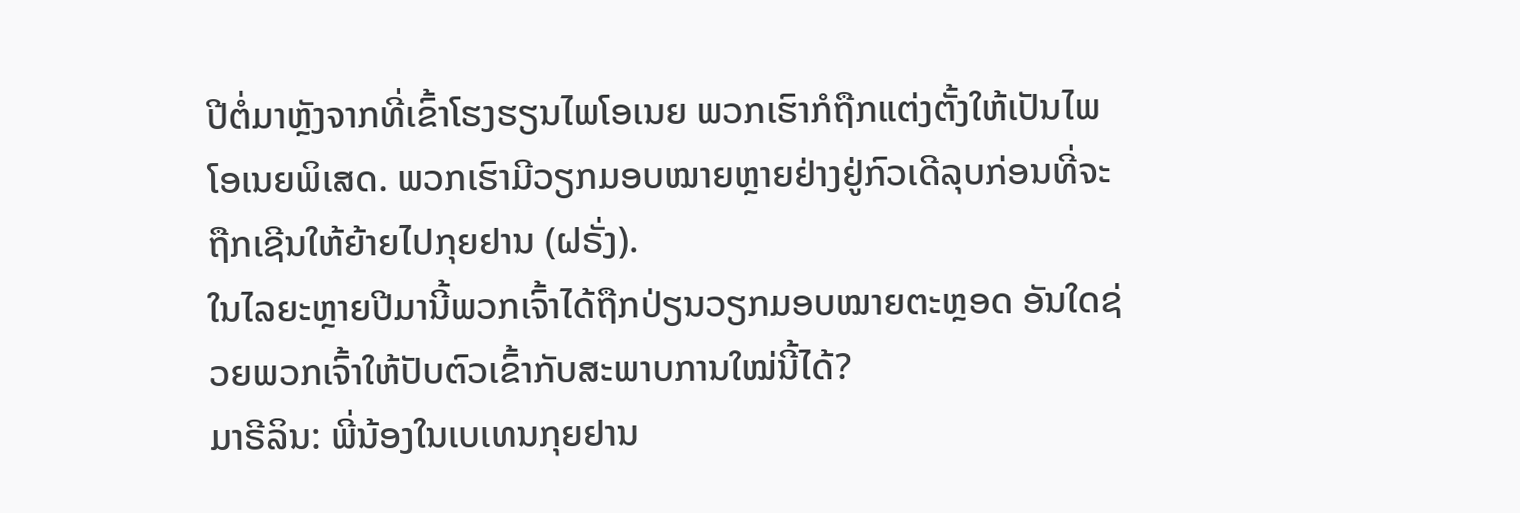ປີຕໍ່ມາຫຼັງຈາກທີ່ເຂົ້າໂຮງຮຽນໄພໂອເນຍ ພວກເຮົາກໍຖືກແຕ່ງຕັ້ງໃຫ້ເປັນໄພໂອເນຍພິເສດ. ພວກເຮົາມີວຽກມອບໝາຍຫຼາຍຢ່າງຢູ່ກົວເດີລຸບກ່ອນທີ່ຈະຖືກເຊີນໃຫ້ຍ້າຍໄປກຸຍຢານ (ຝຣັ່ງ).
ໃນໄລຍະຫຼາຍປີມານີ້ພວກເຈົ້າໄດ້ຖືກປ່ຽນວຽກມອບໝາຍຕະຫຼອດ ອັນໃດຊ່ວຍພວກເຈົ້າໃຫ້ປັບຕົວເຂົ້າກັບສະພາບການໃໝ່ນີ້ໄດ້?
ມາຣີລິນ: ພີ່ນ້ອງໃນເບເທນກຸຍຢານ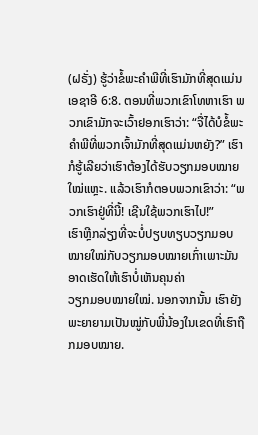(ຝຣັ່ງ) ຮູ້ວ່າຂໍ້ພະຄຳພີທີ່ເຮົາມັກທີ່ສຸດແມ່ນເອຊາອີ 6:8. ຕອນທີ່ພວກເຂົາໂທຫາເຮົາ ພວກເຂົາມັກຈະເວົ້າຢອກເຮົາວ່າ: “ຈື່ໄດ້ບໍຂໍ້ພະຄຳພີທີ່ພວກເຈົ້າມັກທີ່ສຸດແມ່ນຫຍັງ?” ເຮົາກໍຮູ້ເລີຍວ່າເຮົາຕ້ອງໄດ້ຮັບວຽກມອບໝາຍໃໝ່ແຫຼະ. ແລ້ວເຮົາກໍຕອບພວກເຂົາວ່າ: “ພວກເຮົາຢູ່ທີ່ນີ້! ເຊີນໃຊ້ພວກເຮົາໄປ!”
ເຮົາຫຼີກລ່ຽງທີ່ຈະບໍ່ປຽບທຽບວຽກມອບໝາຍໃໝ່ກັບວຽກມອບໝາຍເກົ່າເພາະມັນອາດເຮັດໃຫ້ເຮົາບໍ່ເຫັນຄຸນຄ່າ
ວຽກມອບໝາຍໃໝ່. ນອກຈາກນັ້ນ ເຮົາຍັງພະຍາຍາມເປັນໝູ່ກັບພີ່ນ້ອງໃນເຂດທີ່ເຮົາຖືກມອບໝາຍ.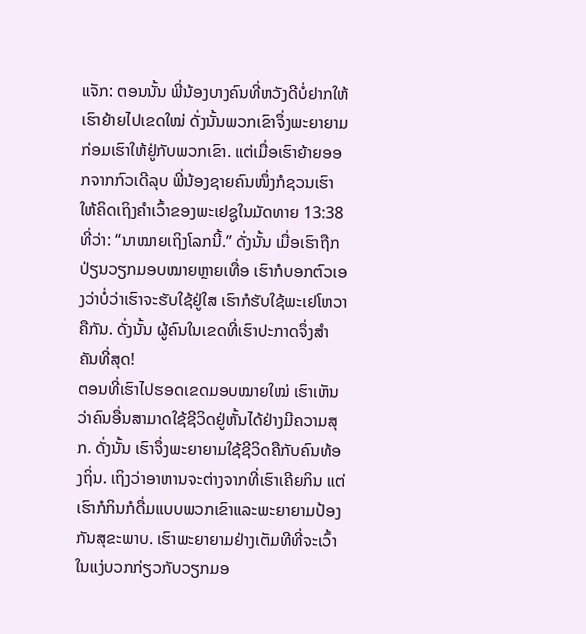ແຈັກ: ຕອນນັ້ນ ພີ່ນ້ອງບາງຄົນທີ່ຫວັງດີບໍ່ຢາກໃຫ້ເຮົາຍ້າຍໄປເຂດໃໝ່ ດັ່ງນັ້ນພວກເຂົາຈຶ່ງພະຍາຍາມກ່ອມເຮົາໃຫ້ຢູ່ກັບພວກເຂົາ. ແຕ່ເມື່ອເຮົາຍ້າຍອອກຈາກກົວເດີລຸບ ພີ່ນ້ອງຊາຍຄົນໜຶ່ງກໍຊວນເຮົາໃຫ້ຄິດເຖິງຄຳເວົ້າຂອງພະເຢຊູໃນມັດທາຍ 13:38 ທີ່ວ່າ: “ນາໝາຍເຖິງໂລກນີ້.” ດັ່ງນັ້ນ ເມື່ອເຮົາຖືກປ່ຽນວຽກມອບໝາຍຫຼາຍເທື່ອ ເຮົາກໍບອກຕົວເອງວ່າບໍ່ວ່າເຮົາຈະຮັບໃຊ້ຢູ່ໃສ ເຮົາກໍຮັບໃຊ້ພະເຢໂຫວາຄືກັນ. ດັ່ງນັ້ນ ຜູ້ຄົນໃນເຂດທີ່ເຮົາປະກາດຈຶ່ງສຳຄັນທີ່ສຸດ!
ຕອນທີ່ເຮົາໄປຮອດເຂດມອບໝາຍໃໝ່ ເຮົາເຫັນວ່າຄົນອື່ນສາມາດໃຊ້ຊີວິດຢູ່ຫັ້ນໄດ້ຢ່າງມີຄວາມສຸກ. ດັ່ງນັ້ນ ເຮົາຈຶ່ງພະຍາຍາມໃຊ້ຊີວິດຄືກັບຄົນທ້ອງຖິ່ນ. ເຖິງວ່າອາຫານຈະຕ່າງຈາກທີ່ເຮົາເຄີຍກິນ ແຕ່ເຮົາກໍກິນກໍດື່ມແບບພວກເຂົາແລະພະຍາຍາມປ້ອງກັນສຸຂະພາບ. ເຮົາພະຍາຍາມຢ່າງເຕັມທີທີ່ຈະເວົ້າໃນແງ່ບວກກ່ຽວກັບວຽກມອ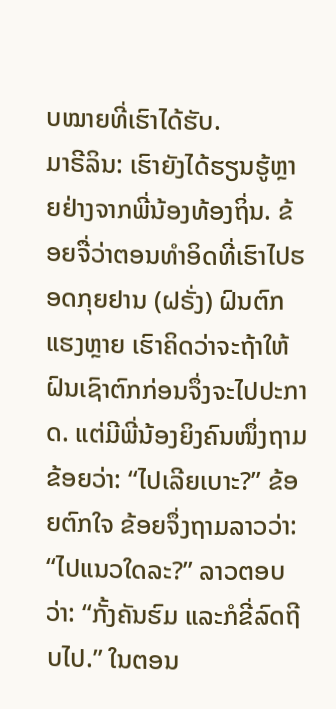ບໝາຍທີ່ເຮົາໄດ້ຮັບ.
ມາຣີລິນ: ເຮົາຍັງໄດ້ຮຽນຮູ້ຫຼາຍຢ່າງຈາກພີ່ນ້ອງທ້ອງຖິ່ນ. ຂ້ອຍຈື່ວ່າຕອນທຳອິດທີ່ເຮົາໄປຮອດກຸຍຢານ (ຝຣັ່ງ) ຝົນຕົກແຮງຫຼາຍ ເຮົາຄິດວ່າຈະຖ້າໃຫ້ຝົນເຊົາຕົກກ່ອນຈຶ່ງຈະໄປປະກາດ. ແຕ່ມີພີ່ນ້ອງຍິງຄົນໜຶ່ງຖາມຂ້ອຍວ່າ: “ໄປເລີຍເບາະ?” ຂ້ອຍຕົກໃຈ ຂ້ອຍຈຶ່ງຖາມລາວວ່າ: “ໄປແນວໃດລະ?” ລາວຕອບວ່າ: “ກັ້ງຄັນຮົມ ແລະກໍຂີ່ລົດຖີບໄປ.” ໃນຕອນ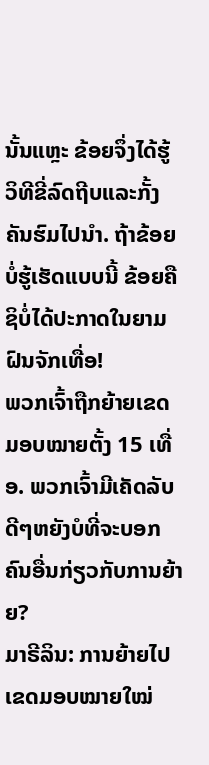ນັ້ນແຫຼະ ຂ້ອຍຈຶ່ງໄດ້ຮູ້ວິທີຂີ່ລົດຖີບແລະກັ້ງຄັນຮົມໄປນຳ. ຖ້າຂ້ອຍບໍ່ຮູ້ເຮັດແບບນີ້ ຂ້ອຍຄືຊິບໍ່ໄດ້ປະກາດໃນຍາມຝົນຈັກເທື່ອ!
ພວກເຈົ້າຖືກຍ້າຍເຂດມອບໝາຍຕັ້ງ 15 ເທື່ອ. ພວກເຈົ້າມີເຄັດລັບດີໆຫຍັງບໍທີ່ຈະບອກຄົນອື່ນກ່ຽວກັບການຍ້າຍ?
ມາຣີລິນ: ການຍ້າຍໄປເຂດມອບໝາຍໃໝ່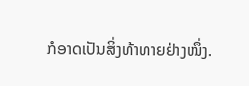ກໍອາດເປັນສິ່ງທ້າທາຍຢ່າງໜຶ່ງ.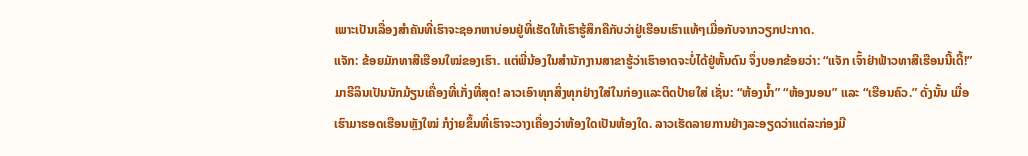ເພາະເປັນເລື່ອງສຳຄັນທີ່ເຮົາຈະຊອກຫາບ່ອນຢູ່ທີ່ເຮັດໃຫ້ເຮົາຮູ້ສຶກຄືກັບວ່າຢູ່ເຮືອນເຮົາແທ້ໆເມື່ອກັບຈາກວຽກປະກາດ.
ແຈັກ: ຂ້ອຍມັກທາສີເຮືອນໃໝ່ຂອງເຮົາ. ແຕ່ພີ່ນ້ອງໃນສຳນັກງານສາຂາຮູ້ວ່າເຮົາອາດຈະບໍ່ໄດ້ຢູ່ຫັ້ນດົນ ຈຶ່ງບອກຂ້ອຍວ່າ: “ແຈັກ ເຈົ້າຢ່າຟ້າວທາສີເຮືອນນີ້ເດີ້!”
ມາຣີລິນເປັນນັກມ້ຽນເຄື່ອງທີ່ເກັ່ງທີ່ສຸດ! ລາວເອົາທຸກສິ່ງທຸກຢ່າງໃສ່ໃນກ່ອງແລະຕິດປ້າຍໃສ່ ເຊັ່ນ: “ຫ້ອງນ້ຳ” “ຫ້ອງນອນ” ແລະ “ເຮືອນຄົວ.” ດັ່ງນັ້ນ ເມື່ອເຮົາມາຮອດເຮືອນຫຼັງໃໝ່ ກໍງ່າຍຂຶ້ນທີ່ເຮົາຈະວາງເຄື່ອງວ່າຫ້ອງໃດເປັນຫ້ອງໃດ. ລາວເຮັດລາຍການຢ່າງລະອຽດວ່າແຕ່ລະກ່ອງມີ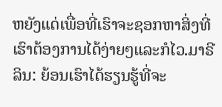ຫຍັງແດ່ເພື່ອທີ່ເຮົາຈະຊອກຫາສິ່ງທີ່ເຮົາຕ້ອງການໄດ້ງ່າຍໆແລະກໍໄວ.ມາຣີລິນ: ຍ້ອນເຮົາໄດ້ຮຽນຮູ້ທີ່ຈະ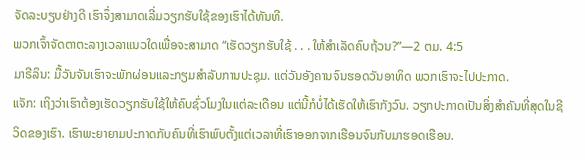ຈັດລະບຽບຢ່າງດີ ເຮົາຈຶ່ງສາມາດເລີ່ມວຽກຮັບໃຊ້ຂອງເຮົາໄດ້ທັນທີ.
ພວກເຈົ້າຈັດຕາຕະລາງເວລາແນວໃດເພື່ອຈະສາມາດ “ເຮັດວຽກຮັບໃຊ້ . . . ໃຫ້ສຳເລັດຄົບຖ້ວນ?”—2 ຕມ. 4:5
ມາຣີລິນ: ມື້ວັນຈັນເຮົາຈະພັກຜ່ອນແລະກຽມສຳລັບການປະຊຸມ. ແຕ່ວັນອັງຄານຈົນຮອດວັນອາທິດ ພວກເຮົາຈະໄປປະກາດ.
ແຈັກ: ເຖິງວ່າເຮົາຕ້ອງເຮັດວຽກຮັບໃຊ້ໃຫ້ຄົບຊົ່ວໂມງໃນແຕ່ລະເດືອນ ແຕ່ນີ້ກໍບໍ່ໄດ້ເຮັດໃຫ້ເຮົາກັງວົນ. ວຽກປະກາດເປັນສິ່ງສຳຄັນທີ່ສຸດໃນຊີວິດຂອງເຮົາ. ເຮົາພະຍາຍາມປະກາດກັບຄົນທີ່ເຮົາພົບຕັ້ງແຕ່ເວລາທີ່ເຮົາອອກຈາກເຮືອນຈົນກັບມາຮອດເຮືອນ.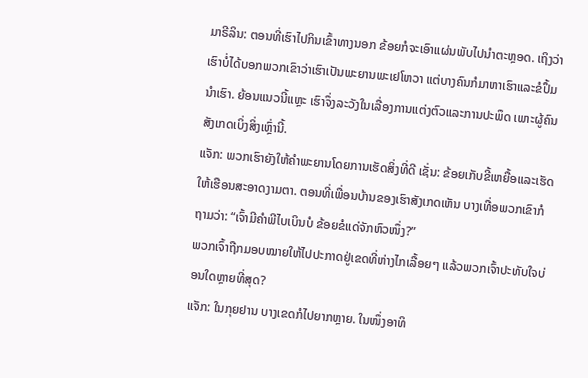ມາຣີລິນ: ຕອນທີ່ເຮົາໄປກິນເຂົ້າທາງນອກ ຂ້ອຍກໍຈະເອົາແຜ່ນພັບໄປນຳຕະຫຼອດ. ເຖິງວ່າເຮົາບໍ່ໄດ້ບອກພວກເຂົາວ່າເຮົາເປັນພະຍານພະເຢໂຫວາ ແຕ່ບາງຄົນກໍມາຫາເຮົາແລະຂໍປຶ້ມນຳເຮົາ. ຍ້ອນແນວນີ້ແຫຼະ ເຮົາຈຶ່ງລະວັງໃນເລື່ອງການແຕ່ງຕົວແລະການປະພຶດ ເພາະຜູ້ຄົນສັງເກດເບິ່ງສິ່ງເຫຼົ່ານີ້.
ແຈັກ: ພວກເຮົາຍັງໃຫ້ຄຳພະຍານໂດຍການເຮັດສິ່ງທີ່ດີ ເຊັ່ນ: ຂ້ອຍເກັບຂີ້ເຫຍື້ອແລະເຮັດໃຫ້ເຮືອນສະອາດງາມຕາ. ຕອນທີ່ເພື່ອນບ້ານຂອງເຮົາສັງເກດເຫັນ ບາງເທື່ອພວກເຂົາກໍຖາມວ່າ: “ເຈົ້າມີຄຳພີໄບເບິນບໍ ຂ້ອຍຂໍແດ່ຈັກຫົວໜຶ່ງ?”
ພວກເຈົ້າຖືກມອບໝາຍໃຫ້ໄປປະກາດຢູ່ເຂດທີ່ຫ່າງໄກເລື້ອຍໆ ແລ້ວພວກເຈົ້າປະທັບໃຈບ່ອນໃດຫຼາຍທີ່ສຸດ?
ແຈັກ: ໃນກຸຍຢານ ບາງເຂດກໍໄປຍາກຫຼາຍ. ໃນໜຶ່ງອາທິ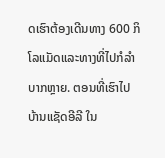ດເຮົາຕ້ອງເດີນທາງ 600 ກິໂລແມັດແລະທາງທີ່ໄປກໍລຳບາກຫຼາຍ. ຕອນທີ່ເຮົາໄປບ້ານແຊັດອີລີ ໃນ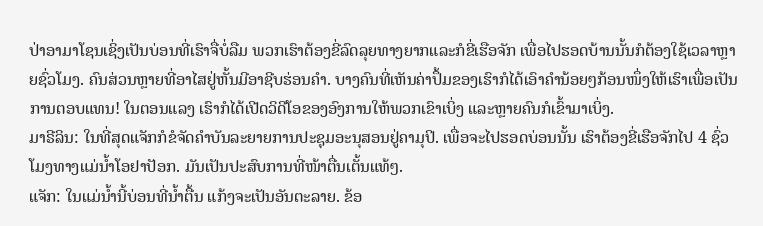ປ່າອາມາໂຊນເຊິ່ງເປັນບ່ອນທີ່ເຮົາຈື່ບໍ່ລືມ ພວກເຮົາຕ້ອງຂີ່ລົດລຸຍທາງຍາກແລະກໍຂີ່ເຮືອຈັກ ເພື່ອໄປຮອດບ້ານນັ້ນກໍຕ້ອງໃຊ້ເວລາຫຼາຍຊົ່ວໂມງ. ຄົນສ່ວນຫຼາຍທີ່ອາໄສຢູ່ຫັ້ນມີອາຊີບຮ່ອນຄຳ. ບາງຄົນທີ່ເຫັນຄ່າປຶ້ມຂອງເຮົາກໍໄດ້ເອົາຄຳນ້ອຍໆກ້ອນໜຶ່ງໃຫ້ເຮົາເພື່ອເປັນການຕອບແທນ! ໃນຕອນແລງ ເຮົາກໍໄດ້ເປີດວິດີໂອຂອງອົງການໃຫ້ພວກເຂົາເບິ່ງ ແລະຫຼາຍຄົນກໍເຂົ້າມາເບິ່ງ.
ມາຣີລິນ: ໃນທີ່ສຸດແຈັກກໍຂໍຈັດຄຳບັນລະຍາຍການປະຊຸມອະນຸສອນຢູ່ຄາມຸປິ. ເພື່ອຈະໄປຮອດບ່ອນນັ້ນ ເຮົາຕ້ອງຂີ່ເຮືອຈັກໄປ 4 ຊົ່ວໂມງທາງແມ່ນ້ຳໂອຢາປັອກ. ມັນເປັນປະສົບການທີ່ໜ້າຕື່ນເຕັ້ນແທ້ໆ.
ແຈັກ: ໃນແມ່ນ້ຳນີ້ບ່ອນທີ່ນ້ຳຕື້ນ ແກ້ງຈະເປັນອັນຕະລາຍ. ຂ້ອ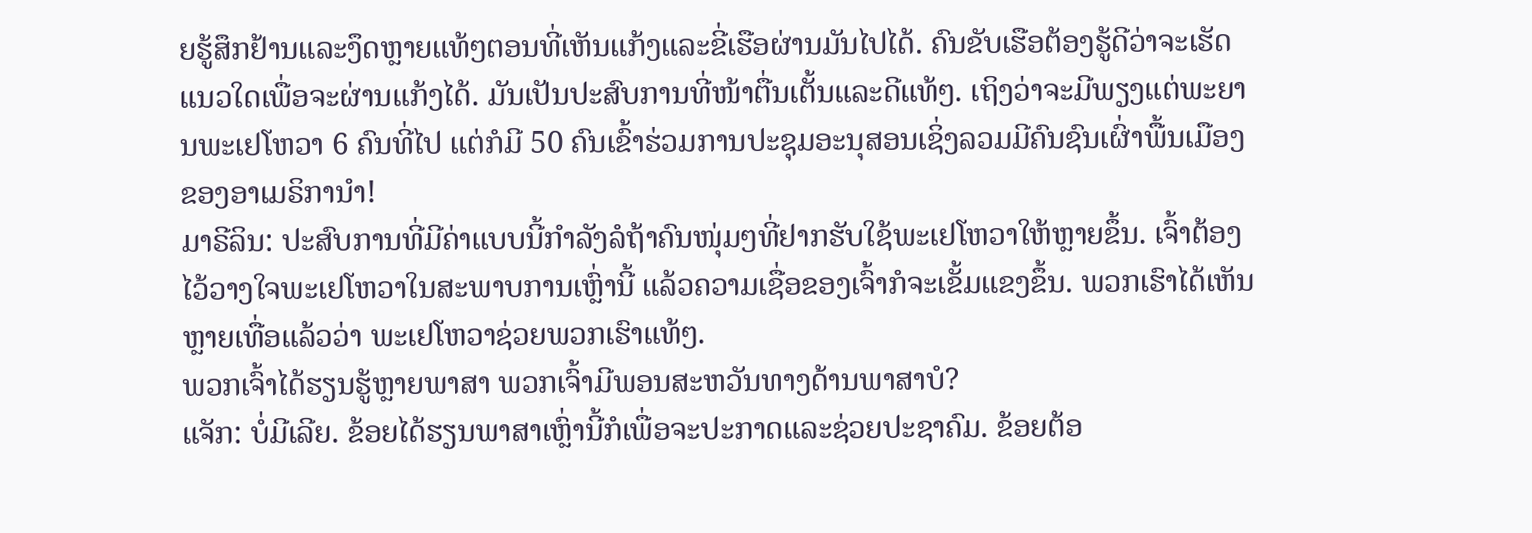ຍຮູ້ສຶກຢ້ານແລະງຶດຫຼາຍແທ້ໆຕອນທີ່ເຫັນແກ້ງແລະຂີ່ເຮືອຜ່ານມັນໄປໄດ້. ຄົນຂັບເຮືອຕ້ອງຮູ້ດີວ່າຈະເຮັດແນວໃດເພື່ອຈະຜ່ານແກ້ງໄດ້. ມັນເປັນປະສົບການທີ່ໜ້າຕື່ນເຕັ້ນແລະດີແທ້ໆ. ເຖິງວ່າຈະມີພຽງແຕ່ພະຍານພະເຢໂຫວາ 6 ຄົນທີ່ໄປ ແຕ່ກໍມີ 50 ຄົນເຂົ້າຮ່ວມການປະຊຸມອະນຸສອນເຊິ່ງລວມມີຄົນຊົນເຜົ່າພື້ນເມືອງຂອງອາເມຣິການຳ!
ມາຣີລິນ: ປະສົບການທີ່ມີຄ່າແບບນີ້ກຳລັງລໍຖ້າຄົນໜຸ່ມໆທີ່ຢາກຮັບໃຊ້ພະເຢໂຫວາໃຫ້ຫຼາຍຂຶ້ນ. ເຈົ້າຕ້ອງໄວ້ວາງໃຈພະເຢໂຫວາໃນສະພາບການເຫຼົ່ານີ້ ແລ້ວຄວາມເຊື່ອຂອງເຈົ້າກໍຈະເຂັ້ມແຂງຂຶ້ນ. ພວກເຮົາໄດ້ເຫັນຫຼາຍເທື່ອແລ້ວວ່າ ພະເຢໂຫວາຊ່ວຍພວກເຮົາແທ້ໆ.
ພວກເຈົ້າໄດ້ຮຽນຮູ້ຫຼາຍພາສາ ພວກເຈົ້າມີພອນສະຫວັນທາງດ້ານພາສາບໍ?
ແຈັກ: ບໍ່ມີເລີຍ. ຂ້ອຍໄດ້ຮຽນພາສາເຫຼົ່ານີ້ກໍເພື່ອຈະປະກາດແລະຊ່ວຍປະຊາຄົມ. ຂ້ອຍຕ້ອ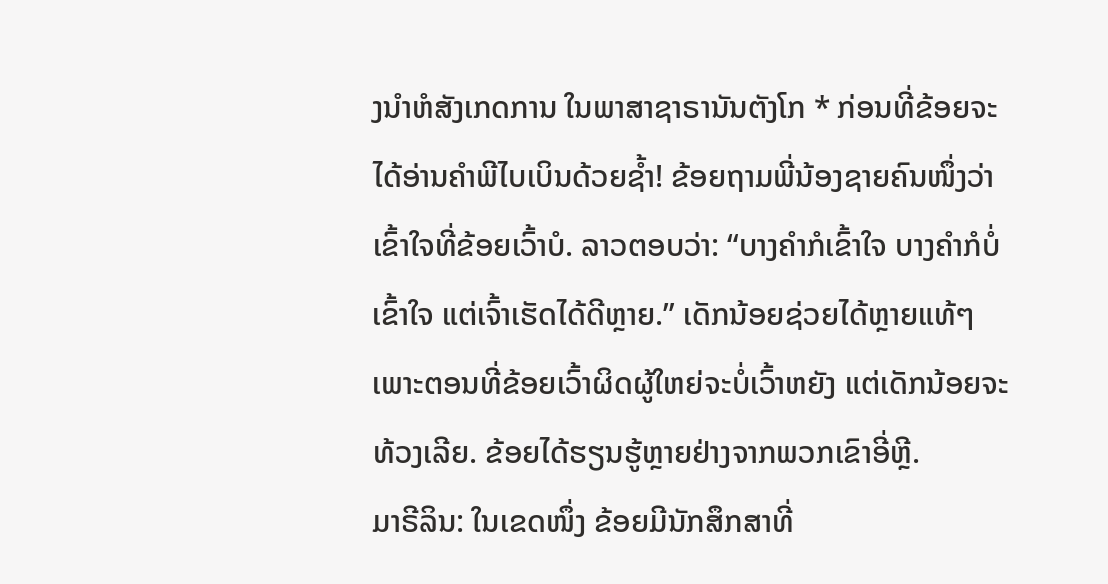ງນຳຫໍສັງເກດການ ໃນພາສາຊາຣານັນຕັງໂກ * ກ່ອນທີ່ຂ້ອຍຈະໄດ້ອ່ານຄຳພີໄບເບິນດ້ວຍຊ້ຳ! ຂ້ອຍຖາມພີ່ນ້ອງຊາຍຄົນໜຶ່ງວ່າເຂົ້າໃຈທີ່ຂ້ອຍເວົ້າບໍ. ລາວຕອບວ່າ: “ບາງຄຳກໍເຂົ້າໃຈ ບາງຄຳກໍບໍ່ເຂົ້າໃຈ ແຕ່ເຈົ້າເຮັດໄດ້ດີຫຼາຍ.” ເດັກນ້ອຍຊ່ວຍໄດ້ຫຼາຍແທ້ໆ ເພາະຕອນທີ່ຂ້ອຍເວົ້າຜິດຜູ້ໃຫຍ່ຈະບໍ່ເວົ້າຫຍັງ ແຕ່ເດັກນ້ອຍຈະທ້ວງເລີຍ. ຂ້ອຍໄດ້ຮຽນຮູ້ຫຼາຍຢ່າງຈາກພວກເຂົາອີ່ຫຼີ.
ມາຣີລິນ: ໃນເຂດໜຶ່ງ ຂ້ອຍມີນັກສຶກສາທີ່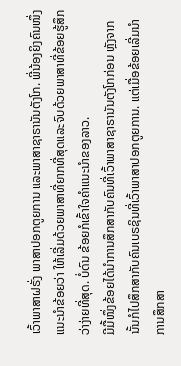ເວົ້າພາສາຝຣັ່ງ ພາສາປອກຕູຍການ ແລະພາສາຊາຣານັນຕັງໂກ. ພີ່ນ້ອງຍິງຄົນໜຶ່ງແນະນຳຂ້ອຍວ່າ ໃຫ້ເລີ່ມດ້ວຍພາສາທີ່ຍາກທີ່ສຸດແລະຈົບດ້ວຍພາສາທີ່ຂ້ອຍຮູ້ສຶກວ່າງ່າຍທີ່ສຸດ. ບໍ່ດົນ ຂ້ອຍກໍເຂົ້າໃຈຄຳແນະນຳຂອງລາວ.
ມີມື້ໜຶ່ງຂ້ອຍໄດ້ນຳການສຶກສາກັບຄົນທີ່ເວົ້າພາສາຊາຣານັນຕັງໂກກ່ອນ ຫຼັງຈາກນັ້ນກໍໄປສຶກສາກັບຄົນເບຣຊິນທີ່ເວົ້າພາສາປອກຕູຍການ. ແຕ່ເມື່ອຂ້ອຍເລີ່ມນຳການສຶກສາ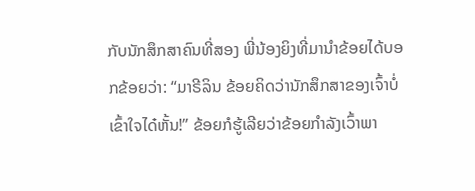ກັບນັກສຶກສາຄົນທີ່ສອງ ພີ່ນ້ອງຍິງທີ່ມານຳຂ້ອຍໄດ້ບອກຂ້ອຍວ່າ: “ມາຣີລິນ ຂ້ອຍຄິດວ່ານັກສຶກສາຂອງເຈົ້າບໍ່ເຂົ້າໃຈໄດ໋ຫັ້ນ!” ຂ້ອຍກໍຮູ້ເລີຍວ່າຂ້ອຍກຳລັງເວົ້າພາ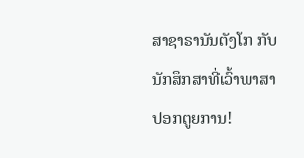ສາຊາຣານັນຕັງໂກ ກັບນັກສຶກສາທີ່ເວົ້າພາສາປອກຕູຍການ!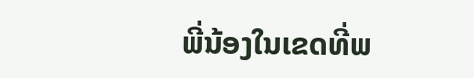ພີ່ນ້ອງໃນເຂດທີ່ພ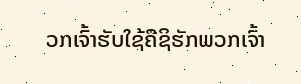ວກເຈົ້າຮັບໃຊ້ຄືຊິຮັກພວກເຈົ້າ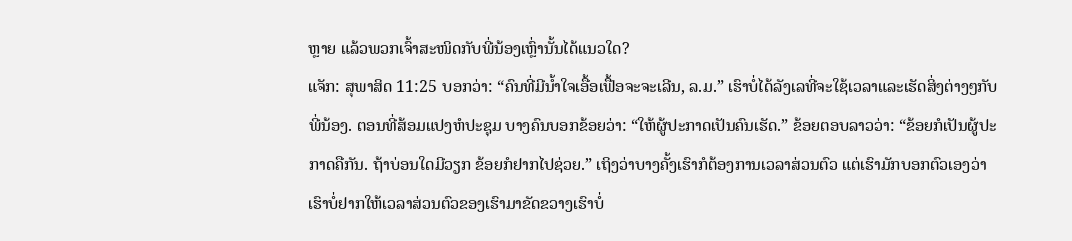ຫຼາຍ ແລ້ວພວກເຈົ້າສະໜິດກັບພີ່ນ້ອງເຫຼົ່ານັ້ນໄດ້ແນວໃດ?
ແຈັກ: ສຸພາສິດ 11:25 ບອກວ່າ: “ຄົນທີ່ມີນ້ຳໃຈເອື້ອເຟື້ອຈະຈະເລີນ, ລ.ມ.” ເຮົາບໍ່ໄດ້ລັງເລທີ່ຈະໃຊ້ເວລາແລະເຮັດສິ່ງຕ່າງໆກັບພີ່ນ້ອງ. ຕອນທີ່ສ້ອມແປງຫໍປະຊຸມ ບາງຄົນບອກຂ້ອຍວ່າ: “ໃຫ້ຜູ້ປະກາດເປັນຄົນເຮັດ.” ຂ້ອຍຕອບລາວວ່າ: “ຂ້ອຍກໍເປັນຜູ້ປະກາດຄືກັນ. ຖ້າບ່ອນໃດມີວຽກ ຂ້ອຍກໍຢາກໄປຊ່ວຍ.” ເຖິງວ່າບາງຄັ້ງເຮົາກໍຕ້ອງການເວລາສ່ວນຕົວ ແຕ່ເຮົາມັກບອກຕົວເອງວ່າເຮົາບໍ່ຢາກໃຫ້ເວລາສ່ວນຕົວຂອງເຮົາມາຂັດຂວາງເຮົາບໍ່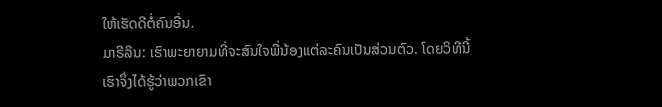ໃຫ້ເຮັດດີຕໍ່ຄົນອື່ນ.
ມາຣີລິນ: ເຮົາພະຍາຍາມທີ່ຈະສົນໃຈພີ່ນ້ອງແຕ່ລະຄົນເປັນສ່ວນຕົວ. ໂດຍວິທີນີ້ ເຮົາຈຶ່ງໄດ້ຮູ້ວ່າພວກເຂົາ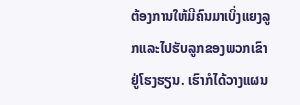ຕ້ອງການໃຫ້ມີຄົນມາເບິ່ງແຍງລູກແລະໄປຮັບລູກຂອງພວກເຂົາຢູ່ໂຮງຮຽນ. ເຮົາກໍໄດ້ວາງແຜນ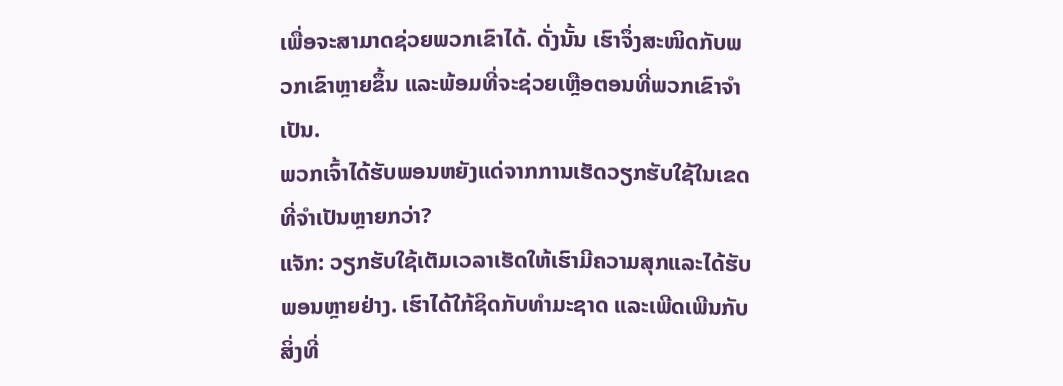ເພື່ອຈະສາມາດຊ່ວຍພວກເຂົາໄດ້. ດັ່ງນັ້ນ ເຮົາຈຶ່ງສະໜິດກັບພວກເຂົາຫຼາຍຂຶ້ນ ແລະພ້ອມທີ່ຈະຊ່ວຍເຫຼືອຕອນທີ່ພວກເຂົາຈຳເປັນ.
ພວກເຈົ້າໄດ້ຮັບພອນຫຍັງແດ່ຈາກການເຮັດວຽກຮັບໃຊ້ໃນເຂດທີ່ຈຳເປັນຫຼາຍກວ່າ?
ແຈັກ: ວຽກຮັບໃຊ້ເຕັມເວລາເຮັດໃຫ້ເຮົາມີຄວາມສຸກແລະໄດ້ຮັບພອນຫຼາຍຢ່າງ. ເຮົາໄດ້ໃກ້ຊິດກັບທຳມະຊາດ ແລະເພີດເພີນກັບສິ່ງທີ່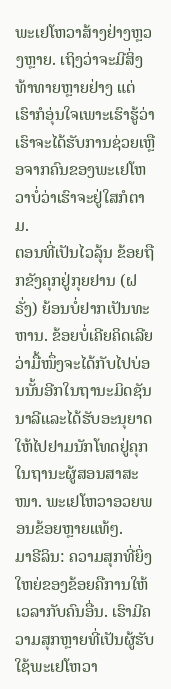ພະເຢໂຫວາສ້າງຢ່າງຫຼວງຫຼາຍ. ເຖິງວ່າຈະມີສິ່ງທ້າທາຍຫຼາຍຢ່າງ ແຕ່ເຮົາກໍອຸ່ນໃຈເພາະເຮົາຮູ້ວ່າເຮົາຈະໄດ້ຮັບການຊ່ວຍເຫຼືອຈາກຄົນຂອງພະເຢໂຫວາບໍ່ວ່າເຮົາຈະຢູ່ໃສກໍຕາມ.
ຕອນທີ່ເປັນໄວລຸ້ນ ຂ້ອຍຖືກຂັງຄຸກຢູ່ກຸຍຢານ (ຝຣັ່ງ) ຍ້ອນບໍ່ຢາກເປັນທະຫານ. ຂ້ອຍບໍ່ເຄີຍຄິດເລີຍວ່າມື້ໜຶ່ງຈະໄດ້ກັບໄປບ່ອນນັ້ນອີກໃນຖານະມິດຊັນນາລີແລະໄດ້ຮັບອະນຸຍາດໃຫ້ໄປຢາມນັກໂທດຢູ່ຄຸກໃນຖານະຜູ້ສອນສາສະໜາ. ພະເຢໂຫວາອວຍພອນຂ້ອຍຫຼາຍແທ້ໆ.
ມາຣີລິນ: ຄວາມສຸກທີ່ຍິ່ງໃຫຍ່ຂອງຂ້ອຍຄືການໃຫ້ເວລາກັບຄົນອື່ນ. ເຮົາມີຄວາມສຸກຫຼາຍທີ່ເປັນຜູ້ຮັບໃຊ້ພະເຢໂຫວາ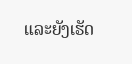ແລະຍັງເຮັດ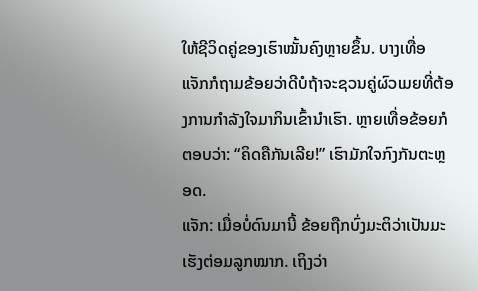ໃຫ້ຊີວິດຄູ່ຂອງເຮົາໝັ້ນຄົງຫຼາຍຂຶ້ນ. ບາງເທື່ອ ແຈັກກໍຖາມຂ້ອຍວ່າດີບໍຖ້າຈະຊວນຄູ່ຜົວເມຍທີ່ຕ້ອງການກຳລັງໃຈມາກິນເຂົ້ານຳເຮົາ. ຫຼາຍເທື່ອຂ້ອຍກໍຕອບວ່າ: “ຄິດຄືກັນເລີຍ!” ເຮົາມັກໃຈກົງກັນຕະຫຼອດ.
ແຈັກ: ເມື່ອບໍ່ດົນມານີ້ ຂ້ອຍຖືກບົ່ງມະຕິວ່າເປັນມະເຮັງຕ່ອມລູກໝາກ. ເຖິງວ່າ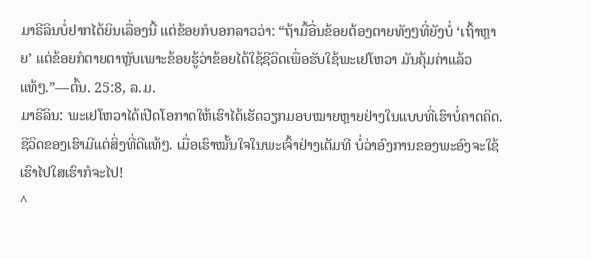ມາຣີລິນບໍ່ຢາກໄດ້ຍິນເລື່ອງນີ້ ແຕ່ຂ້ອຍກໍບອກລາວວ່າ: “ຖ້າມື້ອື່ນຂ້ອຍຕ້ອງຕາຍທັງໆທີ່ຍັງບໍ່ ‘ເຖົ້າຫຼາຍ’ ແຕ່ຂ້ອຍກໍຕາຍຕາຫຼັບເພາະຂ້ອຍຮູ້ວ່າຂ້ອຍໄດ້ໃຊ້ຊີວິດເພື່ອຮັບໃຊ້ພະເຢໂຫວາ ມັນຄຸ້ມຄ່າແລ້ວແທ້ໆ.”—ຕົ້ນ. 25:8, ລ.ມ.
ມາຣີລິນ: ພະເຢໂຫວາໄດ້ເປີດໂອກາດໃຫ້ເຮົາໄດ້ເຮັດວຽກມອບໝາຍຫຼາຍຢ່າງໃນແບບທີ່ເຮົາບໍ່ຄາດຄິດ. ຊີວິດຂອງເຮົາມີແຕ່ສິ່ງທີ່ດີແທ້ໆ. ເມື່ອເຮົາໝັ້ນໃຈໃນພະເຈົ້າຢ່າງເຕັມທີ ບໍ່ວ່າອົງການຂອງພະອົງຈະໃຊ້ເຮົາໄປໃສເຮົາກໍຈະໄປ!
^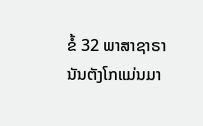ຂໍ້ 32 ພາສາຊາຣານັນຕັງໂກແມ່ນມາ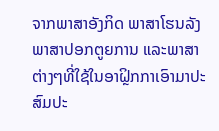ຈາກພາສາອັງກິດ ພາສາໂຮນລັງ ພາສາປອກຕູຍການ ແລະພາສາຕ່າງໆທີ່ໃຊ້ໃນອາຝຼິກກາເອົາມາປະສົມປະ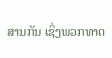ສານກັນ ເຊິ່ງພວກທາດ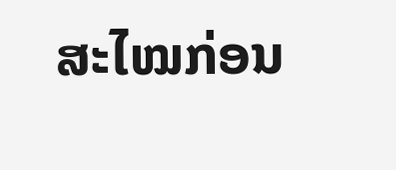ສະໄໝກ່ອນ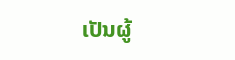ເປັນຜູ້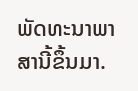ພັດທະນາພາສານີ້ຂຶ້ນມາ.